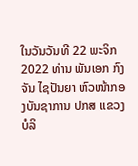ໃນວັນວັນທີ 22 ພະຈິກ 2022 ທ່ານ ພັນເອກ ກົງຈັນ ໄຊປັນຍາ ຫົວໜ້າກອງບັນຊາການ ປກສ ແຂວງບໍລິ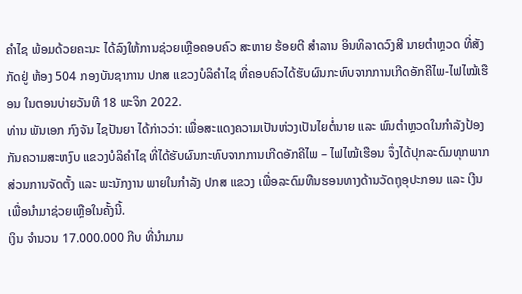ຄໍາໄຊ ພ້ອມດ້ວຍຄະນະ ໄດ້ລົງໃຫ້ການຊ່ວຍເຫຼືອຄອບຄົວ ສະຫາຍ ຮ້ອຍຕີ ສໍາລານ ອິນທິລາດວົງສີ ນາຍຕໍາຫຼວດ ທີ່ສັງກັດຢູ່ ຫ້ອງ 504 ກອງບັນຊາການ ປກສ ແຂວງບໍລິຄໍາໄຊ ທີ່ຄອບຄົວໄດ້ຮັບຜົນກະທົບຈາກການເກີດອັກຄີໄພ-ໄຟໄໝ້ເຮືອນ ໃນຕອນບ່າຍວັນທີ 18 ພະຈິກ 2022.
ທ່ານ ພັນເອກ ກົງຈັນ ໄຊປັນຍາ ໄດ້ກ່າວວ່າ: ເພື່ອສະແດງຄວາມເປັນຫ່ວງເປັນໄຍຕໍ່ນາຍ ແລະ ພົນຕໍາຫຼວດໃນກໍາລັງປ້ອງກັນຄວາມສະຫງົບ ແຂວງບໍລິຄໍາໄຊ ທີ່ໄດ້ຮັບຜົນກະທົບຈາກການເກີດອັກຄີໄພ – ໄຟໄໝ້ເຮືອນ ຈຶ່ງໄດ້ປຸກລະດົມທຸກພາກສ່ວນການຈັດຕັ້ງ ແລະ ພະນັກງານ ພາຍໃນກຳລັງ ປກສ ແຂວງ ເພື່ອລະດົມທືນຮອນທາງດ້ານວັດຖຸອຸປະກອນ ແລະ ເງີນ ເພື່ອນໍາມາຊ່ວຍເຫຼືອໃນຄັ້ງນີ້.
ເງິນ ຈໍານວນ 17.000.000 ກີບ ທີ່ນຳມາມ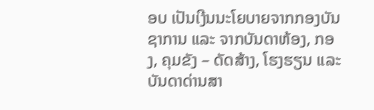ອບ ເປັນເງີນນະໂຍບາຍຈາກກອງບັນຊາການ ແລະ ຈາກບັນດາຫ້ອງ, ກອງ, ຄຸມຂັງ – ດັດສ້າງ, ໂຮງຮຽນ ແລະ ບັນດາດ່ານສາ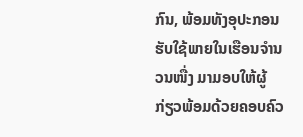ກົນ, ພ້ອມທັງອຸປະກອນຮັບໃຊ້ພາຍໃນເຮືອນຈໍານວນໜື່ງ ມາມອບໃຫ້ຜູ້ກ່ຽວພ້ອມດ້ວຍຄອບຄົວ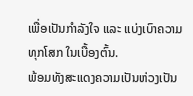ເພື່ອເປັນກໍາລັງໃຈ ແລະ ແບ່ງເບົາຄວາມທຸກໂສກ ໃນເບື້ອງຕົ້ນ.
ພ້ອມທັງສະແດງຄວາມເປັນຫ່ວງເປັນ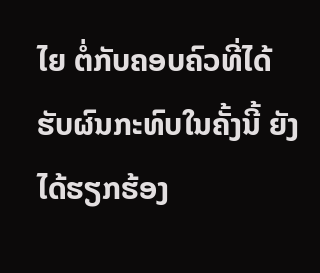ໄຍ ຕໍ່ກັບຄອບຄົວທີ່ໄດ້ຮັບຜົນກະທົບໃນຄັ້ງນີ້ ຍັງໄດ້ຮຽກຮ້ອງ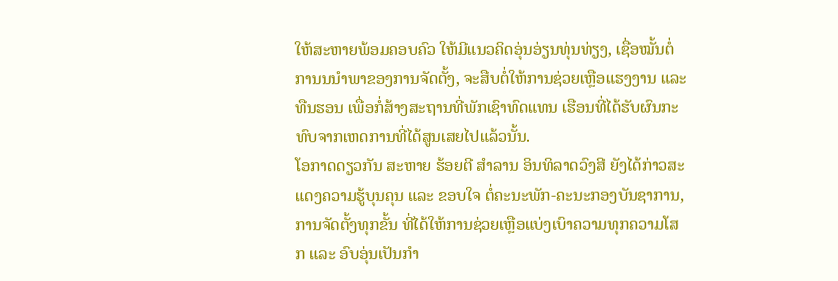ໃຫ້ສະຫາຍພ້ອມຄອບຄົວ ໃຫ້ມີແນວຄິດອຸ່ນອ່ຽນທຸ່ນທ່ຽງ, ເຊື່ອໝັ້ນຕໍ່ການນນໍາພາຂອງການຈັດຕັ້ງ, ຈະສືບຕໍ່ໃຫ້ການຊ່ວຍເຫຼືອແຮງງານ ແລະ ທືນຮອນ ເພື່ອກໍ່ສ້າງສະຖານທີ່ພັກເຊົາທົດແທນ ເຮືອນທີ່ໄດ້ຮັບຜົນກະທົບຈາກເຫດການທີ່ໄດ້ສູນເສຍໄປແລ້ວນັ້ນ.
ໂອກາດດຽວກັນ ສະຫາຍ ຮ້ອຍຕີ ສໍາລານ ອິນທິລາດວົງສີ ຍັງໄດ້ກ່າວສະແດງຄວາມຮູ້ບຸນຄຸນ ແລະ ຂອບໃຈ ຕໍ່ຄະນະພັກ-ຄະນະກອງບັນຊາການ, ການຈັດຕັ້ງທຸກຂັ້ນ ທີ່ໄດ້ໃຫ້ການຊ່ວຍເຫຼືອແບ່ງເບົາຄວາມທຸກຄວາມໂສກ ແລະ ອົບອຸ່ນເປັນກໍາ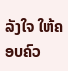ລັງໃຈ ໃຫ້ຄອບຄົວ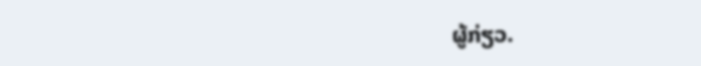ຜູ້ກ່ຽວ.